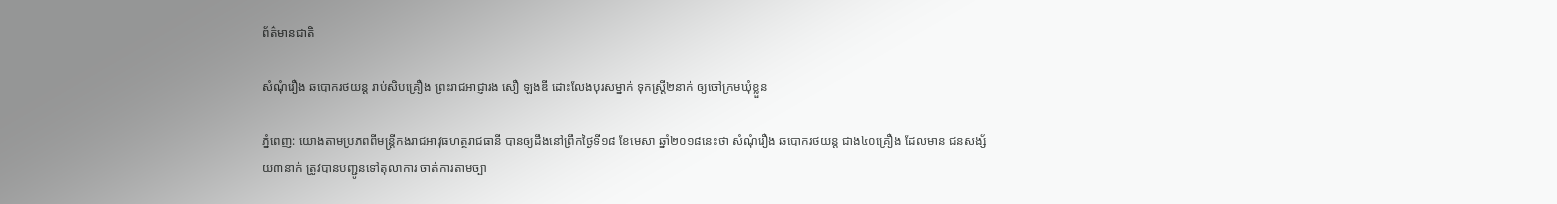ព័ត៌មានជាតិ

សំណុំរឿង ឆបោករថយន្ត រាប់សិបគ្រឿង ព្រះរាជអាជ្ញារង សឿ ឡងឌី ដោះលែងបុរសម្នាក់ ទុកស្ត្រី២នាក់ ឲ្យចៅក្រមឃុំខ្លួន

ភ្នំពេញ: យោងតាមប្រភពពីមន្ត្រីកងរាជអាវុធហត្ថរាជធានី បានឲ្យដឹងនៅព្រឹកថ្ងៃទី១៨ ខែមេសា ឆ្នាំ២០១៨នេះថា សំណុំរឿង ឆបោករថយន្ត ជាង៤០គ្រឿង ដែលមាន ជនសង្ស័យ៣នាក់ ត្រូវបានបញ្ជូនទៅតុលាការ ចាត់ការតាមច្បា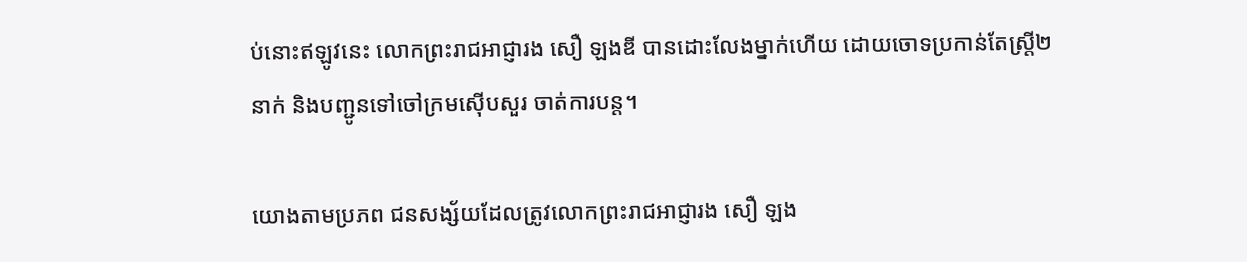ប់នោះឥឡូវនេះ លោកព្រះរាជអាជ្ញារង សឿ ឡងឌី បានដោះលែងម្នាក់ហើយ ដោយចោទប្រកាន់តែស្ត្រី២នាក់ និងបញ្ជូនទៅចៅក្រមស៊ើបសួរ ចាត់ការបន្ត។

យោងតាមប្រភព ជនសង្ស័យដែលត្រូវលោកព្រះរាជអាជ្ញារង សឿ ឡង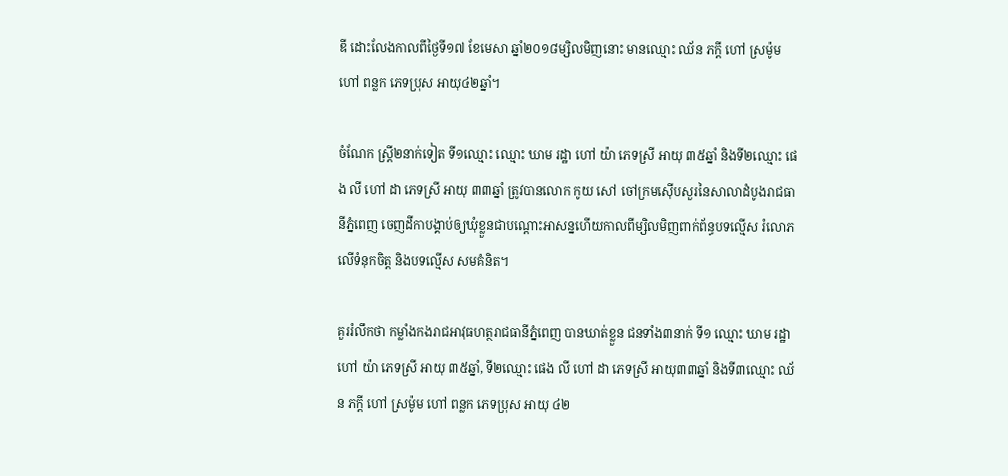ឌី ដោះលែងកាលពីថ្ងៃទី១៧ ខែមេសា ឆ្នាំ២០១៨ម្សិលមិញនោះ មានឈ្មោះ ឈ័ន ភក្តី ហៅ ស្រម៉ូម ហៅ ពន្លក ភេទប្រុស អាយុ៤២ឆ្នាំ។

ចំណែក ស្ត្រី២នាក់ទៀត ទី១ឈ្មោះ ឈ្មោះ ឃាម រដ្ឋា ហៅ យ៉ា ភេទស្រី អាយុ ៣៥ឆ្នាំ និងទី២ឈ្មោះ ផេង លី ហៅ ដា ភេទស្រី អាយុ ៣៣ឆ្នាំ ត្រូវបានលោក កូយ សៅ ចៅក្រមស៊ើបសួរនៃសាលាដំបូងរាជធានីភ្នំពេញ ចេញដីកាបង្គាប់ឲ្យឃុំខ្លួនជាបណ្តោះអាសន្នហើយកាលពីម្សិលមិញពាក់ព័ន្ធបទល្មើស រំលោភលើទំនុកចិត្ត និងបទល្មើស សមគំនិត។

គួររំលឹកថា កម្លាំងកងរាជអាវុធហត្ថរាជធានីភ្នំពេញ បានឃាត់ខ្លួន ជនទាំង៣នាក់ ទី១ ឈ្មោះ ឃាម រដ្ឋា ហៅ យ៉ា ភេទស្រី អាយុ ៣៥ឆ្នាំ, ទី២ឈ្មោះ ផេង លី ហៅ ដា ភេទស្រី អាយុ៣៣ឆ្នាំ និងទី៣ឈ្មោះ ឈ័ន ភក្តី ហៅ ស្រម៉ូម ហៅ ពន្លក ភេទប្រុស អាយុ ៤២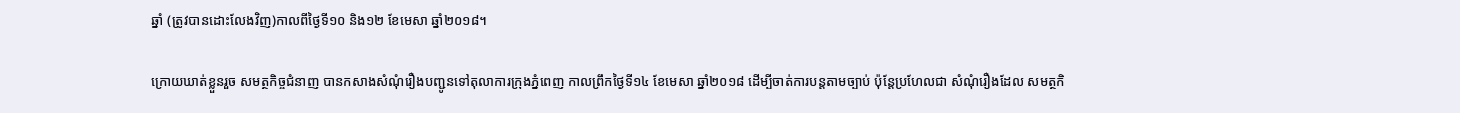ឆ្នាំ (ត្រូវបានដោះលែងវិញ)កាលពីថ្ងៃទី១០ និង១២ ខែមេសា ឆ្នាំ២០១៨។

ក្រោយឃាត់ខ្លួនរួច សមត្ថកិច្ចជំនាញ បានកសាងសំណុំរឿងបញ្ជូនទៅតុលាការក្រុងភ្នំពេញ កាលព្រឹកថ្ងៃទី១៤ ខែមេសា ឆ្នាំ២០១៨ ដើម្បីចាត់ការបន្តតាមច្បាប់ ប៉ុន្តែប្រហែលជា សំណុំរឿងដែល សមត្ថកិ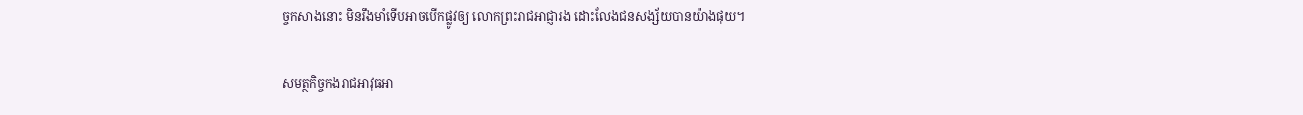ច្ចកសាងនោះ មិនរឹងមាំទើបអាចបើកផ្លូវឲ្យ លោកព្រះរាជអាជ្ញារង ដោះលែងជនសង្ស័យបានយ៉ាងផុយ។

សមត្ថកិច្ចកងរាជអាវុធអា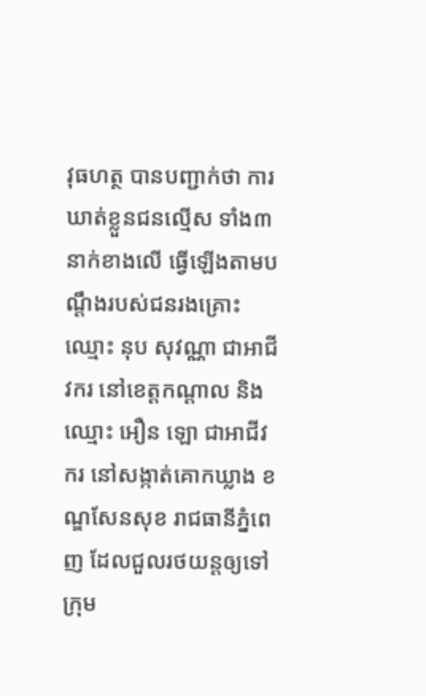វុធហត្ថ បានបញ្ជាក់ថា ការឃាត់ខ្លួនជនល្មើស ទាំង៣នាក់ខាងលើ ធ្វើឡើងតាមបណ្តឹងរបស់ជនរងគ្រោះឈ្មោះ នុប សុវណ្ណា ជាអាជីវករ នៅខេត្តកណ្តាល និង ឈ្មោះ អឿន ឡោ ជាអាជីវករ នៅសង្កាត់គោកឃ្លាង ខណ្ឌសែនសុខ រាជធានីភ្នំពេញ ដែលជួលរថយន្តឲ្យទៅក្រុម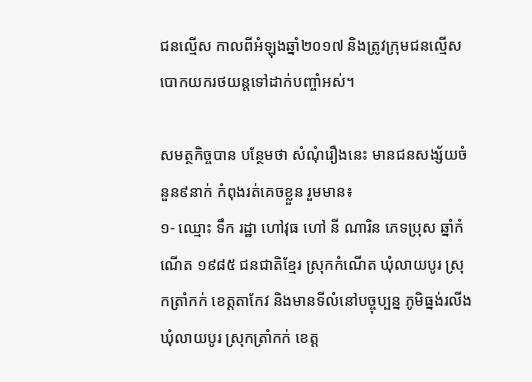ជនល្មើស កាលពីអំឡុងឆ្នាំ២០១៧ និងត្រូវក្រុមជនល្មើស បោកយករថយន្តទៅដាក់បញ្ចាំអស់។

សមត្ថកិច្ចបាន បន្ថែមថា សំណុំរឿងនេះ មានជនសង្ស័យចំនួន៩នាក់ កំពុងរត់គេចខ្លួន រួមមាន៖
១- ឈ្មោះ ទឹក រដ្ឋា ហៅវុធ ហៅ នី ណារិន ភេទប្រុស ឆ្នាំកំណើត ១៩៨៥ ជនជាតិខ្មែរ ស្រុកកំណើត ឃុំលាយបូរ ស្រុកត្រាំកក់ ខេត្តតាកែវ និងមានទីលំនៅបច្ចុប្បន្ន ភូមិធ្នង់រលីង ឃុំលាយបូរ ស្រុកត្រាំកក់ ខេត្ត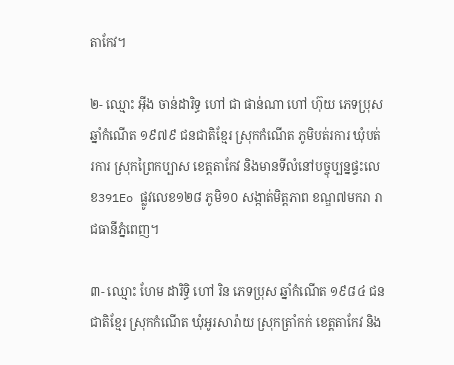តាកែវ។

២- ឈ្មោះ អ៊ីង ចាន់ដារិទ្ធ ហៅ ជា ផាន់ណា ហៅ ហ៊ុយ ភេទប្រុស ឆ្នាំកំណើត ១៩៧៩ ជនជាតិខ្មែរ ស្រុកកំណើត ភូមិបត់រការ ឃុំបត់រការ ស្រុកព្រៃកប្បាស ខេត្តតាកែវ និងមានទីលំនៅបច្ចុប្បន្នផ្ទះលេខ391Eo ផ្លូវលេខ១២៨ ភូមិ១០ សង្កាត់មិត្តភាព ខណ្ឌ៧មករា រាជធានីភ្នំពេញ។

៣- ឈ្មោះ ហែម ដារិទ្ធិ ហៅ រិន ភេទប្រុស ឆ្នាំកំណើត ១៩៨៤ ជនជាតិខ្មែរ ស្រុកកំណើត ឃុំអូរសារ៉ាយ ស្រុកត្រាំកក់ ខេត្តតាកែវ និង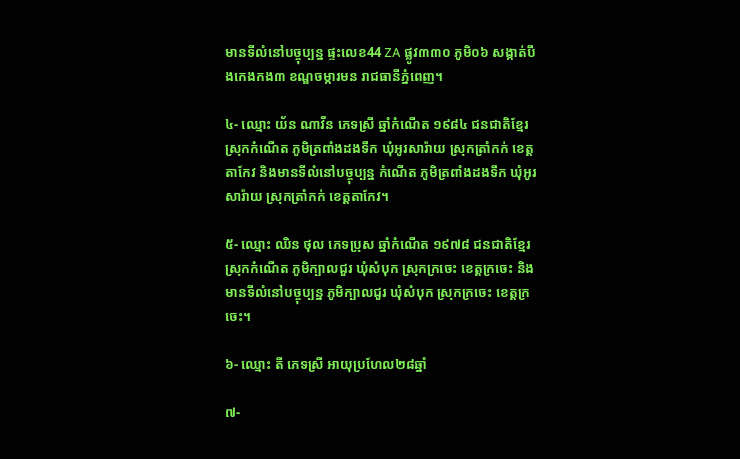មានទីលំនៅបច្ចុប្បន្ន ផ្ទះលេខ44 ZA ផ្លូវ៣៣០ ភូមិ០៦ សង្កាត់បឹងកេងកង៣ ខណ្ឌចម្ការមន រាជធានីភ្នំពេញ។

៤- ឈ្មោះ យ័ន ណាវីន ភេទស្រី ឆ្នាំកំណើត ១៩៨៤ ជនជាតិខ្មែរ ស្រុកកំណើត ភូមិត្រពាំងដងទឹក ឃុំអូរសារ៉ាយ ស្រុកត្រាំកក់ ខេត្តតាកែវ និងមានទីលំនៅបច្ចុប្បន្ន កំណើត ភូមិត្រពាំងដងទឹក ឃុំអូរសារ៉ាយ ស្រុកត្រាំកក់ ខេត្តតាកែវ។

៥- ឈ្មោះ ឈិន ថុល ភេទប្រុស ឆ្នាំកំណើត ១៩៧៨ ជនជាតិខ្មែរ ស្រុកកំណើត ភូមិក្បាលជួរ ឃុំសំបុក ស្រុកក្រចេះ ខេត្តក្រចេះ និងមានទីលំនៅបច្ចុប្បន្ន ភូមិក្បាលជួរ ឃុំសំបុក ស្រុកក្រចេះ ខេត្តក្រចេះ។

៦- ឈ្មោះ តី ភេទស្រី អាយុប្រហែល២៨ឆ្នាំ

៧-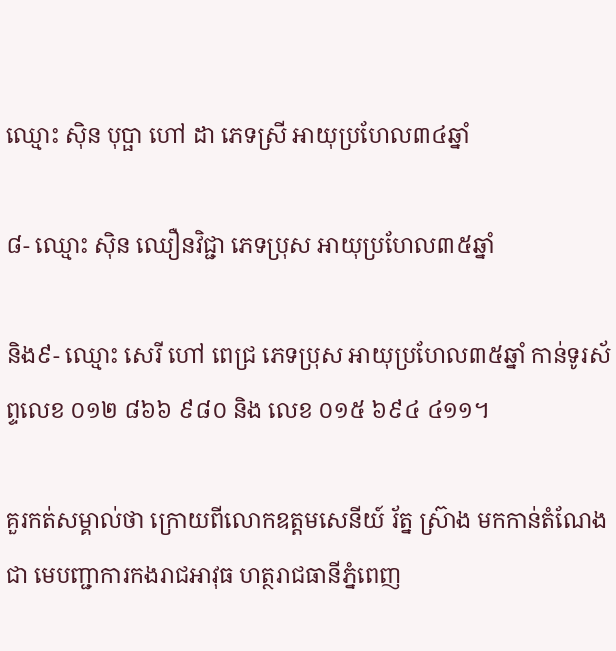ឈ្មោះ ស៊ិន បុប្ផា ហៅ ដា ភេទស្រី អាយុប្រហែល៣៤ឆ្នាំ

៨- ឈ្មោះ ស៊ិន ឈឿនវិជ្ជា ភេទប្រុស អាយុប្រហែល៣៥ឆ្នាំ

និង៩- ឈ្មោះ សេរី ហៅ ពេជ្រ ភេទប្រុស អាយុប្រហែល៣៥ឆ្នាំ កាន់ទូរស័ព្ទលេខ ០១២ ៨៦៦ ៩៨០ និង លេខ ០១៥ ៦៩៤ ៤១១។

គួរកត់សម្គាល់ថា ក្រោយពីលោកឧត្តមសេនីយ៍ រ័ត្ន ស្រ៊ាង មកកាន់តំណែងជា មេបញ្ជាការកងរាជអាវុធ ហត្ថរាជធានីភ្នំពេញ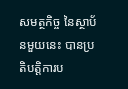សមត្ថកិច្ច នៃស្ថាប័នមួយនេះ បានប្រតិបត្តិការប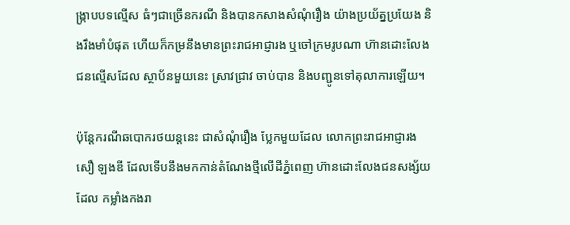ង្ក្រាបបទល្មើស ធំៗជាច្រើនករណី និងបានកសាងសំណុំរឿង យ៉ាងប្រយ័ត្នប្រយែង និងរឹងមាំបំផុត ហើយក៏កម្រនឹងមានព្រះរាជអាជ្ញារង ឬចៅក្រមរូបណា ហ៊ានដោះលែង ជនល្មើសដែល ស្ថាប័នមួយនេះ ស្រាវជ្រាវ ចាប់បាន និងបញ្ជូនទៅតុលាការឡើយ។

ប៉ុន្តែករណីឆបោករថយន្តនេះ ជាសំណុំរឿង ប្លែកមួយដែល លោកព្រះរាជអាជ្ញារង សឿ ឡងឌី ដែលទើបនឹងមកកាន់តំណែងថ្មីលើដីភ្នំពេញ ហ៊ានដោះលែងជនសង្ស័យដែល កម្លាំងកងរា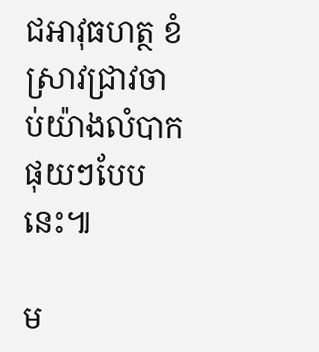ជអាវុធហត្ថ ខំស្រាវជ្រាវចាប់យ៉ាងលំបាក ផុយៗបែបនេះ៕

ម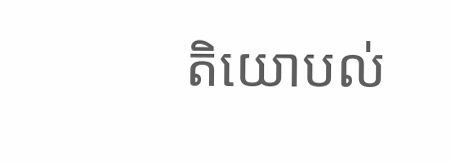តិយោបល់